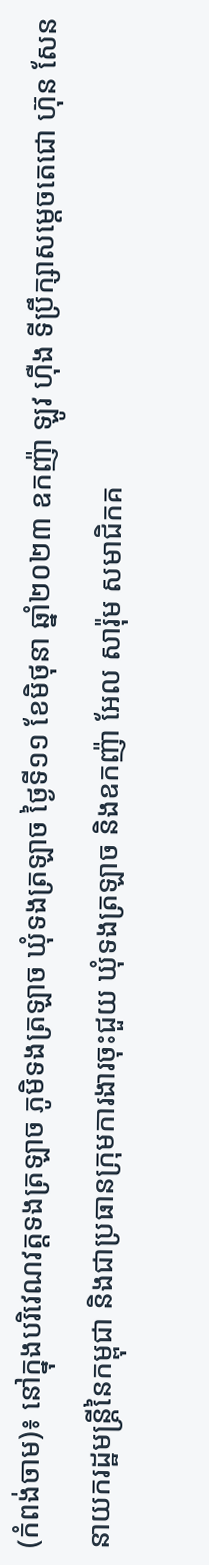(កំពង់ចាម)៖ នៅក្នុងបរិវេណវត្តទងត្រឡាច ភូមិទងត្រឡាច ឃុំទងត្រឡាច ថ្ងៃទី១១ ខែមិថុនា ឆ្នាំ២០២៣ ឧកញ៉ា ឡូវ ហ៊ឺង ទីប្រឹក្សាសម្តេចតេជោ ហ៊ុន សែន នាយករដ្ឋមន្រ្តីនៃកម្ពុជា និងជាប្រធានក្រុមការងារចុះជួយ ឃុំទងត្រឡាច និងឧកញ៉ា អែល សារ៉ុម សមាជិកគ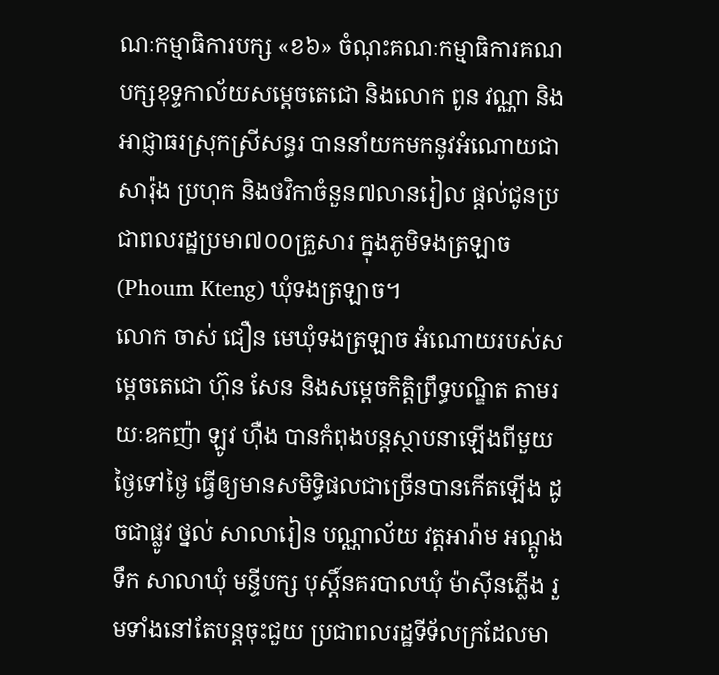ណៈកម្មាធិការបក្ស «ខ៦» ចំណុះគណៈកម្មាធិការគណបក្សខុទ្ទកាល័យសម្តេចតេជោ និងលោក ពូន វណ្ណា និងអាជ្ញាធរស្រុកស្រីសន្ធរ បាននាំយកមកនូវអំណោយជាសារ៉ុង ប្រហុក និងថវិកាចំនួន៧លានរៀល ផ្តល់ជូនប្រជាពលរដ្ឋប្រមា៧០០គ្រួសារ ក្នុងភូមិទងត្រឡាច (Phoum Kteng) ឃុំទងត្រឡាច។
លោក ចាស់ ជឿន មេឃុំទងត្រឡាច អំណោយរបស់សម្តេចតេជោ ហ៊ុន សែន និងសម្តេចកិត្តិព្រឹទ្ធបណ្ឌិត តាមរយៈឧកញ៉ា ឡូវ ហ៊ឺង បានកំពុងបន្តស្ថាបនាឡើងពីមួយថ្ងៃទៅថ្ងៃ ធ្វើឲ្យមានសមិទ្ធិផលជាច្រើនបានកើតឡើង ដូចជាផ្លូវ ថ្នល់ សាលារៀន បណ្ណាល័យ វត្តអារ៉ាម អណ្តូងទឹក សាលាឃុំ មន្ទីបក្ស បុស្តិ៍នគរបាលឃុំ ម៉ាស៊ីនភ្លើង រួមទាំងនៅតែបន្តចុះជួយ ប្រជាពលរដ្ឋទីទ័លក្រដែលមា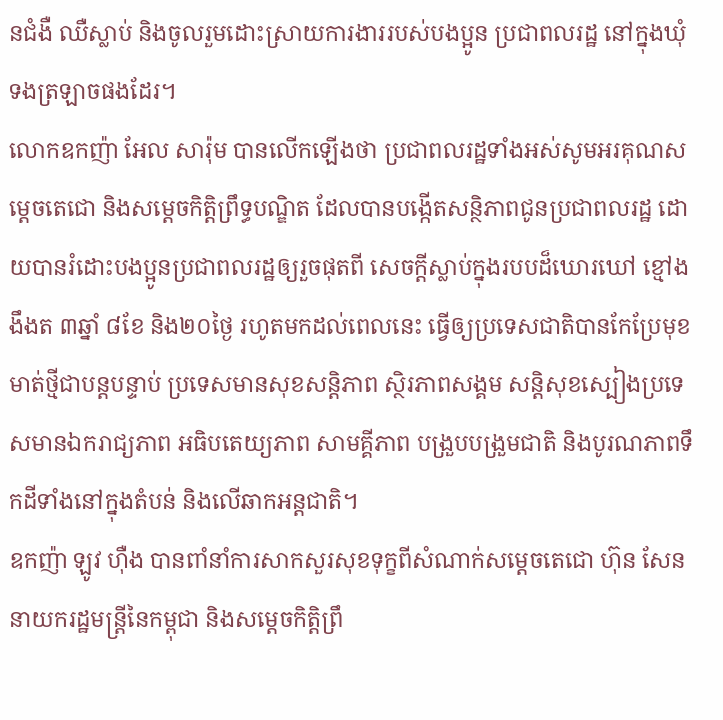នជំងឺ ឈឺស្លាប់ និងចូលរួមដោះស្រាយការងាររបស់បងប្អូន ប្រជាពលរដ្ឋ នៅក្នុងឃុំទងត្រឡាចផងដែរ។
លោកឧកញ៉ា អែល សារ៉ុម បានលើកឡើងថា ប្រជាពលរដ្ឋទាំងអស់សូមអរគុណសម្តេចតេជោ និងសម្តេចកិត្តិព្រឹទ្ធបណ្ឌិត ដែលបានបង្កើតសន្ថិភាពជូនប្រជាពលរដ្ឋ ដោយបានរំដោះបងប្អូនប្រជាពលរដ្ឋឲ្យរួចផុតពី សេចក្តីស្លាប់ក្នុងរបបដ៏ឃោរឃៅ ខ្មៅងងឹងត ៣ឆ្នាំ ៨ខែ និង២០ថ្ងៃ រហូតមកដល់ពេលនេះ ធ្វើឲ្យប្រទេសជាតិបានកែប្រែមុខមាត់ថ្មីជាបន្តបន្ទាប់ ប្រទេសមានសុខសន្តិភាព ស្ថិរភាពសង្គម សន្តិសុខស្បៀងប្រទេសមានឯករាជ្យភាព អធិបតេយ្យភាព សាមគ្គីភាព បង្រួបបង្រួមជាតិ និងបូរណភាពទឹកដីទាំងនៅក្នុងតំបន់ និងលើឆាកអន្តជាតិ។
ឧកញ៉ា ឡូវ ហ៊ឺង បានពាំនាំការសាកសួរសុខទុក្ខពីសំណាក់សម្តេចតេជោ ហ៊ុន សែន នាយករដ្ឋមន្ត្រីនៃកម្ពុជា និងសម្តេចកិត្តិព្រឹ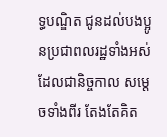ទ្ធបណ្ឌិត ជូនដល់បងប្អូនប្រជាពលរដ្ឋទាំងអស់ ដែលជានិច្ចកាល សម្តេចទាំងពីរ តែងតែគិត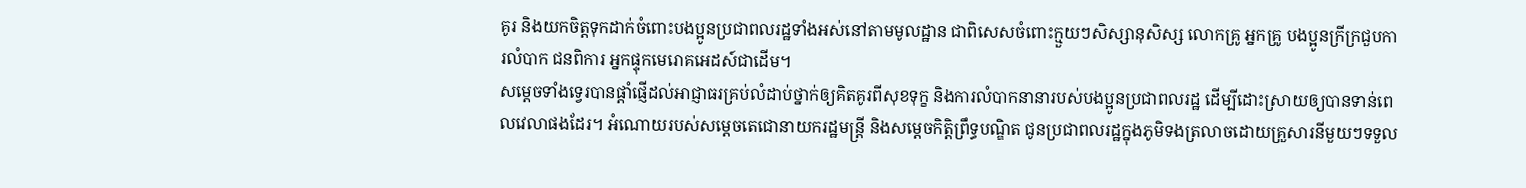គូរ និងយកចិត្តទុកដាក់ចំពោះបងប្អូនប្រជាពលរដ្ឋទាំងអស់នៅតាមមូលដ្ឋាន ជាពិសេសចំពោះក្មួយៗសិស្សានុសិស្ស លោកគ្រូ អ្នកគ្រូ បងប្អូនក្រីក្រជួបការលំបាក ជនពិការ អ្នកផ្ទុកមេរោគអេដស៍ជាដើម។
សម្តេចទាំងទ្វេរបានផ្តាំផ្ញើដល់អាជ្ញាធរគ្រប់លំដាប់ថ្នាក់ឲ្យគិតគូរពីសុខទុក្ខ និងការលំបាកនានារបស់បងប្អូនប្រជាពលរដ្ឋ ដើម្បីដោះស្រាយឲ្យបានទាន់ពេលវេលាផងដែរ។ អំណោយរបស់សម្តេចតេជោនាយករដ្ឋមន្រ្តី និងសម្តេចកិត្តិព្រឹទ្ធបណ្ឌិត ជូនប្រជាពលរដ្ឋក្នុងភូមិទងត្រលាចដោយគ្រួសារនីមួយៗទទួល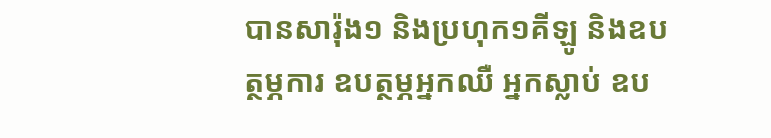បានសារ៉ុង១ និងប្រហុក១គីឡូ និងឧបត្ថម្ភការ ឧបត្ថម្ភអ្នកឈឺ អ្នកស្លាប់ ឧប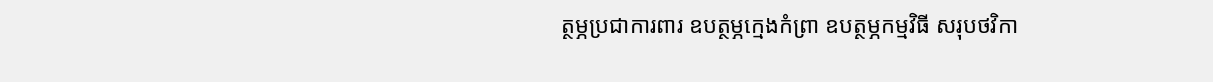ត្ថម្ភប្រជាការពារ ឧបត្ថម្ភក្មេងកំព្រា ឧបត្ថម្ភកម្មវិធី សរុបថវិកា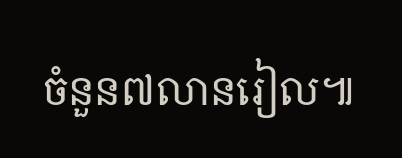ចំនួន៧លានរៀល៕